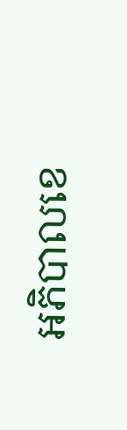អភិបាលខេ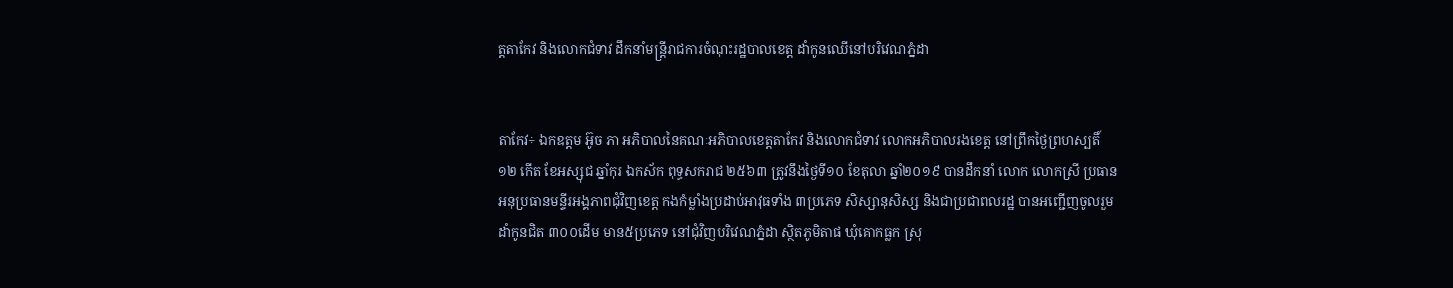ត្តតាកែវ និងលោកជំទាវ ដឹកនាំមន្រ្តីរាជការចំណុះរដ្ឋបាលខេត្ត ដាំកូនឈើនៅបរិវេណភ្នំដា


តាកែវ÷ ឯកឧត្តម អ៊ូច ភា អភិបាលនៃគណៈអភិបាលខេត្តតាកែវ និងលោកជំទាវ លោកអភិបាលរងខេត្ត នៅព្រឹកថ្ងៃព្រហស្បតិ៍ ១២ កើត ខែអស្សុជ ឆ្នាំកុរ ឯកស័ក ពុទ្ធសករាជ ២៥៦៣ ត្រូវនឹងថ្ងៃទី១០ ខែតុលា ឆ្នាំ២០១៩ បានដឹកនាំ លោក លោកស្រី ប្រធាន អនុប្រធានមន្ទីរអង្គភាពជុំវិញខេត្ត កងកំម្លាំងប្រដាប់អាវុធទាំង ៣ប្រភេទ សិស្សានុសិស្ស និងជាប្រជាពលរដ្ឋ បានអញ្ជើញចូលរួមដាំកូនជិត ៣០០ដើម មាន៥ប្រភេទ នៅជុំវិញបរិវេណភ្នំដា ស្ថិតភូមិតាផ ឃុំគោកធ្លក ស្រុ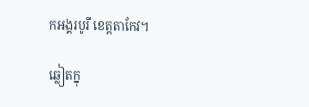កអង្គរបូរី ខេត្តតាកែវ។

ឆ្លៀតក្នុ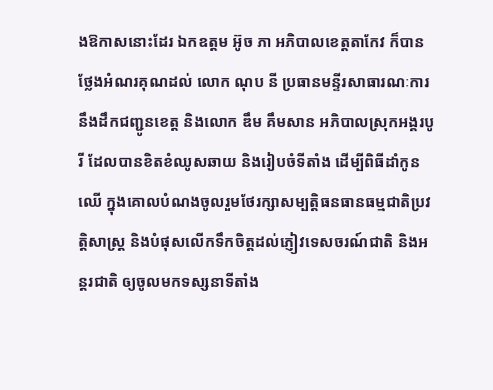ងឱកាសនោះដែរ ឯកឧត្តម អ៊ូច ភា អភិបាលខេត្តតាកែវ ក៏បានថ្លែងអំណរគុណដល់ លោក ណុប នី ប្រធានមន្ទីរសាធារណៈការ នឹងដឹកជញ្ជូនខេត្ត និងលោក ឌឹម គឹមសាន អភិបាលស្រុកអង្គរបូរី ដែលបានខិតខំឈូសឆាយ និងរៀបចំទីតាំង ដើម្បីពិធីដាំកូនឈើ ក្នុងគោលបំណងចូលរួមថែរក្សាសម្បត្តិធនធានធម្មជាតិប្រវត្តិសាស្រ្ត និងបំផុសលើកទឹកចិត្តដល់ភ្ញៀវទេសចរណ៍ជាតិ និងអន្តរជាតិ ឲ្យចូលមកទស្សនាទីតាំង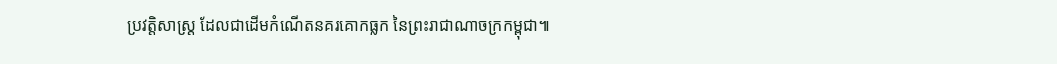ប្រវត្តិសាស្រ្ត ដែលជាដើមកំណើតនគរគោកធ្លក នៃព្រះរាជាណាចក្រកម្ពុជា៕